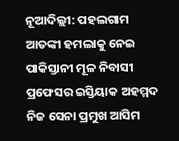ନୂଆଦିଲ୍ଲୀ: ପହଲଗାମ ଆତଙ୍କୀ ହମଲାକୁ ନେଇ ପାକିସ୍ତାନୀ ମୂଳ ନିବାସୀ ପ୍ରଫେସର ଇସ୍ତିୟାକ ଅହମ୍ମଦ ନିଜ ସେନା ପ୍ରମୁଖ ଆସିମ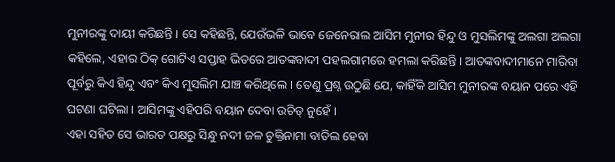ମୁନୀରଙ୍କୁ ଦାୟୀ କରିଛନ୍ତି । ସେ କହିଛନ୍ତି, ଯେଉଁଭଳି ଭାବେ ଜେନେରାଲ ଆସିମ ମୁନୀର ହିନ୍ଦୁ ଓ ମୁସଲିମଙ୍କୁ ଅଲଗା ଅଲଗା କହିଲେ, ଏହାର ଠିକ୍ ଗୋଟିଏ ସପ୍ତାହ ଭିତରେ ଆତଙ୍କବାଦୀ ପହଲଗାମରେ ହମଲା କରିଛନ୍ତି । ଆତଙ୍କବାଦୀମାନେ ମାରିବା ପୂର୍ବରୁ କିଏ ହିନ୍ଦୁ ଏବଂ କିଏ ମୁସଲିମ ଯାଞ୍ଚ କରିଥିଲେ । ତେଣୁ ପ୍ରଶ୍ନ ଉଠୁଛି ଯେ, କାହିଁକି ଆସିମ ମୁନୀରଙ୍କ ବୟାନ ପରେ ଏହି ଘଟଣା ଘଟିଲା । ଆସିମଙ୍କୁ ଏହିପରି ବୟାନ ଦେବା ଉଚିତ୍ ନୁହେଁ ।
ଏହା ସହିତ ସେ ଭାରତ ପକ୍ଷରୁ ସିନ୍ଧୁ ନଦୀ ଜଳ ଚୁକ୍ତିନାମା ବାତିଲ ହେବା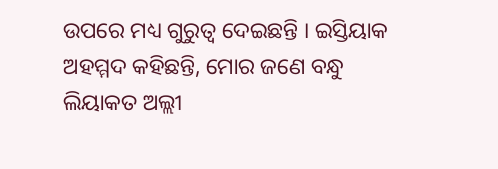ଉପରେ ମଧ୍ୟ ଗୁରୁତ୍ୱ ଦେଇଛନ୍ତି । ଇସ୍ତିୟାକ ଅହମ୍ମଦ କହିଛନ୍ତି, ମୋର ଜଣେ ବନ୍ଧୁ ଲିୟାକତ ଅଲ୍ଲୀ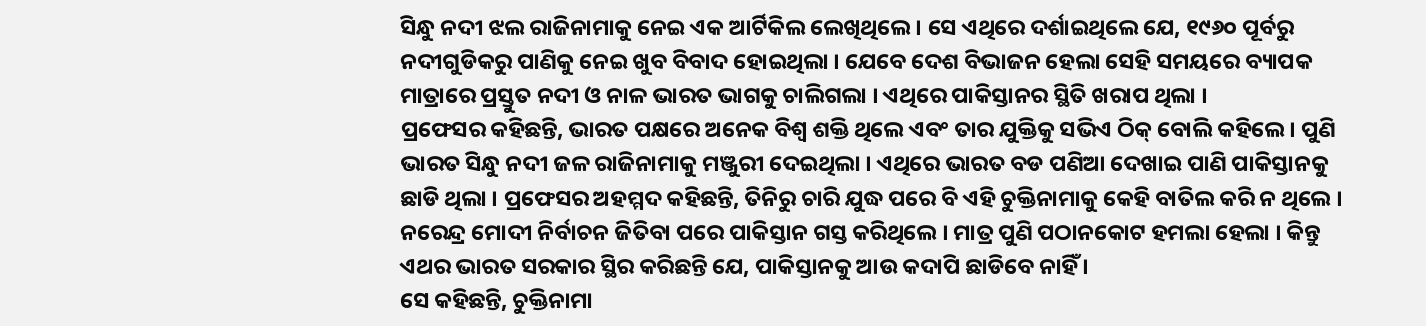ସିନ୍ଧୁ ନଦୀ ଝଲ ରାଜିନାମାକୁ ନେଇ ଏକ ଆର୍ଟିକିଲ ଲେଖିଥିଲେ । ସେ ଏଥିରେ ଦର୍ଶାଇଥିଲେ ଯେ, ୧୯୬୦ ପୂର୍ବରୁ ନଦୀଗୁଡିକରୁ ପାଣିକୁ ନେଇ ଖୁବ ବିବାଦ ହୋଇଥିଲା । ଯେବେ ଦେଶ ବିଭାଜନ ହେଲା ସେହି ସମୟରେ ବ୍ୟାପକ ମାତ୍ରାରେ ପ୍ରସ୍ତୁତ ନଦୀ ଓ ନାଳ ଭାରତ ଭାଗକୁ ଚାଲିଗଲା । ଏଥିରେ ପାକିସ୍ତାନର ସ୍ଥିତି ଖରାପ ଥିଲା ।
ପ୍ରଫେସର କହିଛନ୍ତି, ଭାରତ ପକ୍ଷରେ ଅନେକ ବିଶ୍ୱ ଶକ୍ତି ଥିଲେ ଏବଂ ତାର ଯୁକ୍ତିକୁ ସଭିଏ ଠିକ୍ ବୋଲି କହିଲେ । ପୁଣି ଭାରତ ସିନ୍ଧୁ ନଦୀ ଜଳ ରାଜିନାମାକୁ ମଞ୍ଜୁରୀ ଦେଇଥିଲା । ଏଥିରେ ଭାରତ ବଡ ପଣିଆ ଦେଖାଇ ପାଣି ପାକିସ୍ତାନକୁ ଛାଡି ଥିଲା । ପ୍ରଫେସର ଅହମ୍ମଦ କହିଛନ୍ତି, ତିନିରୁ ଚାରି ଯୁଦ୍ଧ ପରେ ବି ଏହି ଚୁକ୍ତିନାମାକୁ କେହି ବାତିଲ କରି ନ ଥିଲେ । ନରେନ୍ଦ୍ର ମୋଦୀ ନିର୍ବାଚନ ଜିତିବା ପରେ ପାକିସ୍ତାନ ଗସ୍ତ କରିଥିଲେ । ମାତ୍ର ପୁଣି ପଠାନକୋଟ ହମଲା ହେଲା । କିନ୍ତୁ ଏଥର ଭାରତ ସରକାର ସ୍ଥିର କରିଛନ୍ତି ଯେ, ପାକିସ୍ତାନକୁ ଆଉ କଦାପି ଛାଡିବେ ନାହିଁ ।
ସେ କହିଛନ୍ତି, ଚୁକ୍ତିନାମା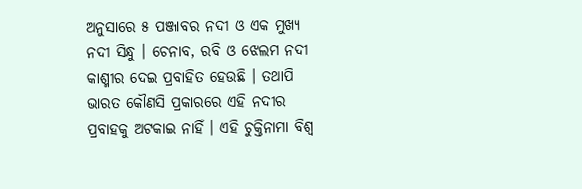ଅନୁସାରେ ୫ ପଞ୍ଜାବର ନଦୀ ଓ ଏକ ମୁଖ୍ୟ ନଦୀ ସିନ୍ଧୁ । ଚେନାବ, ରବି ଓ ଝେଲମ ନଦୀ କାଶ୍ମୀର ଦେଇ ପ୍ରବାହିତ ହେଉଛି । ତଥାପି ଭାରତ କୌଣସି ପ୍ରକାରରେ ଏହି ନଦୀର ପ୍ରବାହକୁ ଅଟକାଇ ନାହିଁ । ଏହି ଚୁକ୍ତିନାମା ବିଶ୍ୱ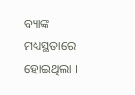ବ୍ୟାଙ୍କ ମଧ୍ୟସ୍ଥତାରେ ହୋଇଥିଲା ।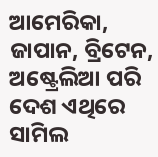ଆମେରିକା, ଜାପାନ, ବ୍ରିଟେନ, ଅଷ୍ଟ୍ରେଲିଆ ପରି ଦେଶ ଏଥିରେ ସାମିଲ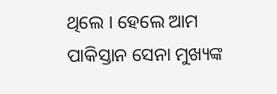ଥିଲେ । ହେଲେ ଆମ ପାକିସ୍ତାନ ସେନା ମୁଖ୍ୟଙ୍କ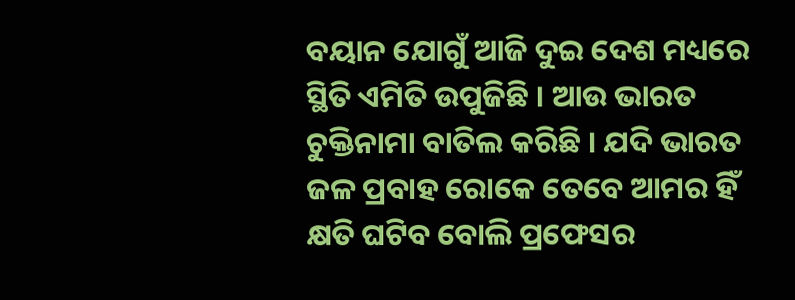ବୟାନ ଯୋଗୁଁ ଆଜି ଦୁଇ ଦେଶ ମଧ୍ୟରେ ସ୍ଥିତି ଏମିତି ଉପୁଜିଛି । ଆଉ ଭାରତ ଚୁକ୍ତିନାମା ବାତିଲ କରିଛି । ଯଦି ଭାରତ ଜଳ ପ୍ରବାହ ରୋକେ ତେବେ ଆମର ହିଁ କ୍ଷତି ଘଟିବ ବୋଲି ପ୍ରଫେସର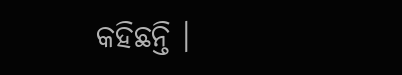କହିଛନ୍ତି ।